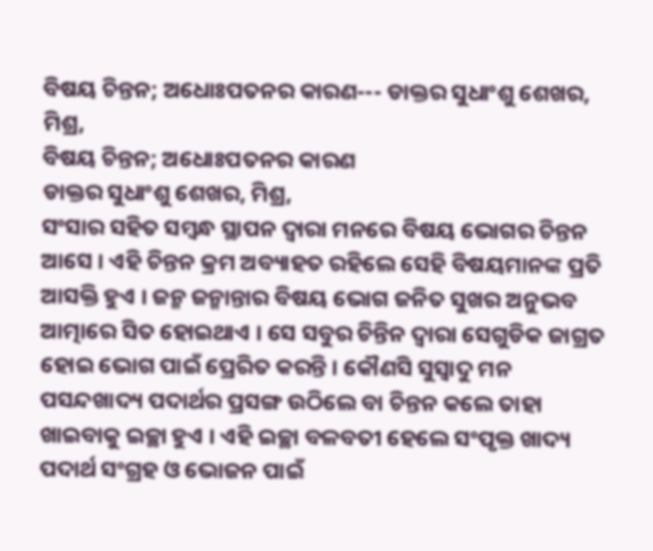ବିଷୟ ଚିନ୍ତନ; ଅଧୋଃପତନର କାରଣ--- ଡାକ୍ତର ସୁଧାଂଶୁ ଶେଖର, ମିଶ୍ର,
ବିଷୟ ଚିନ୍ତନ; ଅଧୋଃପତନର କାରଣ
ଡାକ୍ତର ସୁଧାଂଶୁ ଶେଖର, ମିଶ୍ର,
ସଂସାର ସହିତ ସମ୍ବନ୍ଧ ସ୍ଥାପନ ଦ୍ୱାରା ମନରେ ବିଷୟ ଭୋଗର ଚିନ୍ତନ ଆସେ । ଏହି ଚିନ୍ତନ କ୍ରମ ଅବ୍ୟାହତ ରହିଲେ ସେହି ବିଷୟମାନଙ୍କ ପ୍ରତି ଆସକ୍ତି ହୁଏ । ଜନ୍ମ ଜନ୍ମାନ୍ତାର ବିଷୟ ଭୋଗ ଜନିତ ସୁଖର ଅନୁଭବ ଆତ୍ମାରେ ସିତ ହୋଇଥାଏ । ସେ ସବୁର ଚିନ୍ତିନ ଦ୍ୱାରା ସେଗୁଡିକ ଜାଗ୍ରତ ହୋଇ ଭୋଗ ପାଇଁ ପ୍ରେରିତ କରନ୍ତି । କୌଣସି ସୁସ୍ବାଦୁ ମନ ପସନ୍ଦଖାଦ୍ୟ ପଦାର୍ଥର ପ୍ରସଙ୍ଗ ଉଠିଲେ ବା ଚିନ୍ତନ କଲେ ତାହା ଖାଇବାକୁ ଇଚ୍ଛା ହୁଏ । ଏହି ଇଚ୍ଛା ବଳବତୀ ହେଲେ ସଂପୃକ୍ତ ଖାଦ୍ୟ ପଦାର୍ଥ ସଂଗ୍ରହ ଓ ଭୋଜନ ପାଇଁ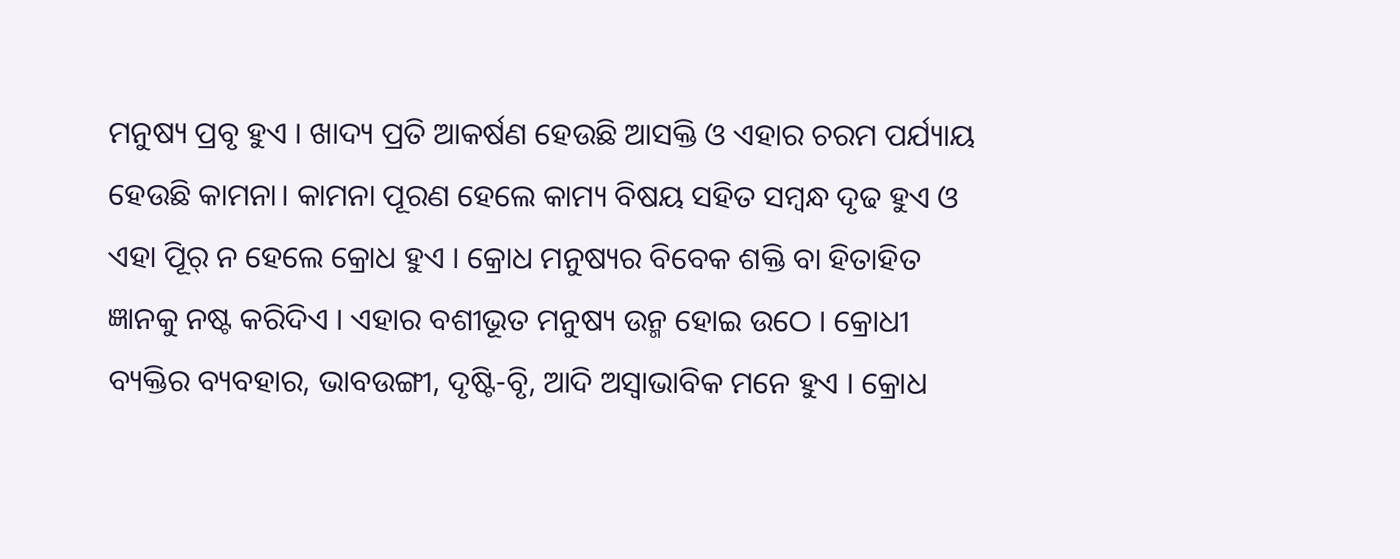ମନୁଷ୍ୟ ପ୍ରବୃ ହୁଏ । ଖାଦ୍ୟ ପ୍ରତି ଆକର୍ଷଣ ହେଉଛି ଆସକ୍ତି ଓ ଏହାର ଚରମ ପର୍ଯ୍ୟାୟ ହେଉଛି କାମନା। କାମନା ପୂରଣ ହେଲେ କାମ୍ୟ ବିଷୟ ସହିତ ସମ୍ବନ୍ଧ ଦୃଢ ହୁଏ ଓ ଏହା ପୂିର୍ ନ ହେଲେ କ୍ରୋଧ ହୁଏ । କ୍ରୋଧ ମନୁଷ୍ୟର ବିବେକ ଶକ୍ତି ବା ହିତାହିତ ଜ୍ଞାନକୁ ନଷ୍ଟ କରିଦିଏ । ଏହାର ବଶୀଭୂତ ମନୁଷ୍ୟ ଉନ୍ମ ହୋଇ ଉଠେ । କ୍ରୋଧୀ ବ୍ୟକ୍ତିର ବ୍ୟବହାର, ଭାବଉଙ୍ଗୀ, ଦୃଷ୍ଟି-ବୃି, ଆଦି ଅସ୍ବାଭାବିକ ମନେ ହୁଏ । କ୍ରୋଧ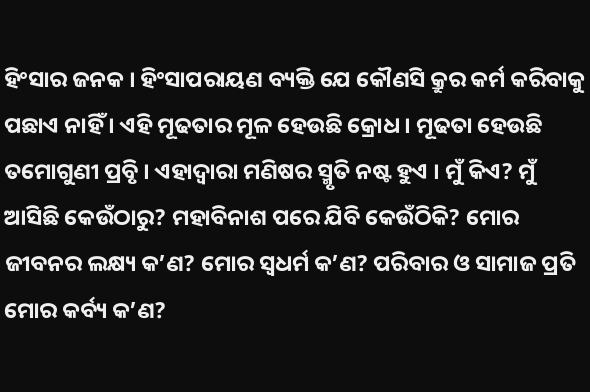ହିଂସାର ଜନକ । ହିଂସାପରାୟଣ ବ୍ୟକ୍ତି ଯେ କୌଣସି କ୍ରୁର କର୍ମ କରିବାକୁ ପଛାଏ ନାହିଁ । ଏହି ମୂଢତାର ମୂଳ ହେଉଛି କ୍ରୋଧ । ମୂଢତା ହେଉଛି ତମୋଗୁଣୀ ପ୍ରବୃି । ଏହାଦ୍ୱାରା ମଣିଷର ସ୍ମୃତି ନଷ୍ଟ ହୁଏ । ମୁଁ କିଏ? ମୁଁ ଆସିଛି କେଉଁଠାରୁ? ମହାବିନାଶ ପରେ ଯିବି କେଉଁଠିକି? ମୋର ଜୀବନର ଲକ୍ଷ୍ୟ କ’ଣ? ମୋର ସ୍ବଧର୍ମ କ’ଣ? ପରିବାର ଓ ସାମାଜ ପ୍ରତି ମୋର କର୍ବ୍ୟ କ’ଣ?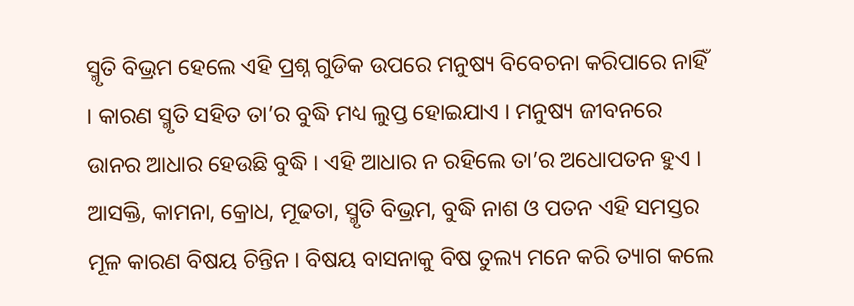ସ୍ମୃତି ବିଭ୍ରମ ହେଲେ ଏହି ପ୍ରଶ୍ନ ଗୁଡିକ ଉପରେ ମନୁଷ୍ୟ ବିବେଚନା କରିପାରେ ନାହିଁ । କାରଣ ସ୍ମୃତି ସହିତ ତା’ର ବୁଦ୍ଧି ମଧ୍ୟ ଲୁପ୍ତ ହୋଇଯାଏ । ମନୁଷ୍ୟ ଜୀବନରେ ଉାନର ଆଧାର ହେଉଛି ବୁଦ୍ଧି । ଏହି ଆଧାର ନ ରହିଲେ ତା’ର ଅଧୋପତନ ହୁଏ । ଆସକ୍ତି, କାମନା, କ୍ରୋଧ, ମୂଢତା, ସ୍ମୃତି ବିଭ୍ରମ, ବୁଦ୍ଧି ନାଶ ଓ ପତନ ଏହି ସମସ୍ତର ମୂଳ କାରଣ ବିଷୟ ଚିନ୍ତିନ । ବିଷୟ ବାସନାକୁ ବିଷ ତୁଲ୍ୟ ମନେ କରି ତ୍ୟାଗ କଲେ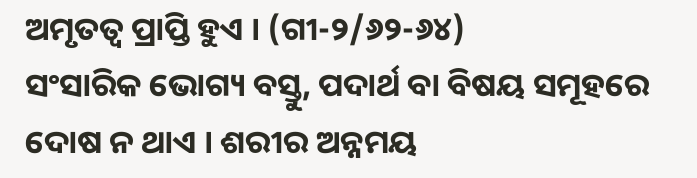ଅମୃତତ୍ୱ ପ୍ରାପ୍ତି ହୁଏ । (ଗୀ-୨/୬୨-୬୪)
ସଂସାରିକ ଭୋଗ୍ୟ ବସ୍ତୁ, ପଦାର୍ଥ ବା ବିଷୟ ସମୂହରେ ଦୋଷ ନ ଥାଏ । ଶରୀର ଅନ୍ନମୟ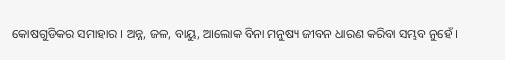କୋଷଗୁଡିକର ସମାହାର । ଅନ୍ନ, ଜଳ, ବାୟୁ, ଆଲୋକ ବିନା ମନୁଷ୍ୟ ଜୀବନ ଧାରଣ କରିବା ସମ୍ଭବ ନୁହେଁ ।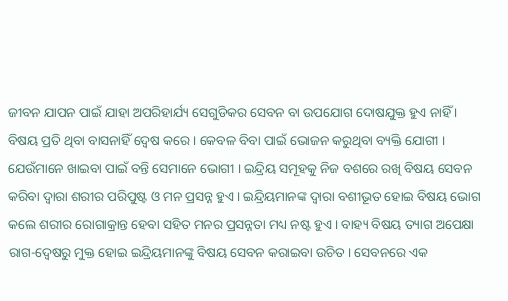ଜୀବନ ଯାପନ ପାଇଁ ଯାହା ଅପରିହାର୍ଯ୍ୟ ସେଗୁଡିକର ସେବନ ବା ଉପଯୋଗ ଦୋଷଯୁକ୍ତ ହୁଏ ନାହିଁ । ବିଷୟ ପ୍ରତି ଥିବା ବାସନାହିଁ ଦ୍ୱେଷ କରେ । କେବଳ ବିବା ପାଇଁ ଭୋଜନ କରୁଥିବା ବ୍ୟକ୍ତି ଯୋଗୀ । ଯେଉଁମାନେ ଖାଇବା ପାଇଁ ବନ୍ତି ସେମାନେ ଭୋଗୀ । ଇନ୍ଦ୍ରିୟ ସମୂହକୁ ନିଜ ବଶରେ ରଖି ବିଷୟ ସେବନ କରିବା ଦ୍ୱାରା ଶରୀର ପରିପୁଷ୍ଟ ଓ ମନ ପ୍ରସନ୍ନ ହୁଏ । ଇନ୍ଦ୍ରିୟମାନଙ୍କ ଦ୍ୱାରା ବଶୀଭୂତ ହୋଇ ବିଷୟ ଭୋଗ କଲେ ଶରୀର ରୋଗାକ୍ରାନ୍ତ ହେବା ସହିତ ମନର ପ୍ରସନ୍ନତା ମଧ୍ୟ ନଷ୍ଟ ହୁଏ । ବାହ୍ୟ ବିଷୟ ତ୍ୟାଗ ଅପେକ୍ଷା ରାଗ-ଦ୍ୱେଷରୁ ମୁକ୍ତ ହୋଇ ଇନ୍ଦ୍ରିୟମାନଙ୍କୁ ବିଷୟ ସେବନ କରାଇବା ଉଚିତ । ସେବନରେ ଏକ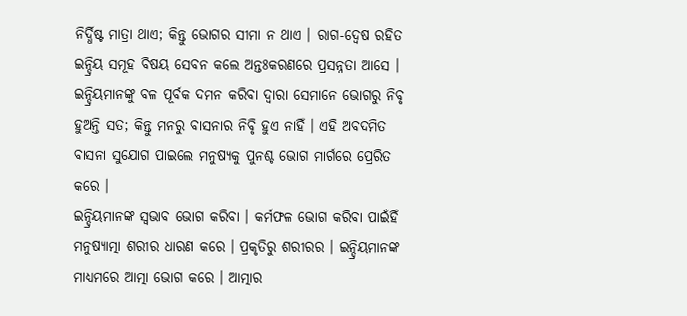ନିର୍ଦ୍ଧିଷ୍ଟ ମାତ୍ରା ଥାଏ; କିନ୍ତୁ ଭୋଗର ସୀମା ନ ଥାଏ । ରାଗ-ଦ୍ୱେଷ ରହିତ ଇନ୍ଦ୍ରିୟ ସମୂହ ବିଷୟ ସେବନ କଲେ ଅନ୍ତଃକରଣରେ ପ୍ରସନ୍ନତା ଆସେ । ଇନ୍ଦ୍ରିୟମାନଙ୍କୁ ବଳ ପୂର୍ବକ ଦମନ କରିବା ଦ୍ୱାରା ସେମାନେ ଭୋଗରୁ ନିବୃ ହୁଅନ୍ତି ସତ; କିନ୍ତୁ ମନରୁ ବାସନାର ନିବୃି ହୁଏ ନାହିଁ । ଏହି ଅବଦମିତ ବାସନା ସୁଯୋଗ ପାଇଲେ ମନୁଷ୍ୟକୁ ପୁନଶ୍ଚ ଭୋଗ ମାର୍ଗରେ ପ୍ରେରିତ କରେ ।
ଇନ୍ଦ୍ରିୟମାନଙ୍କ ସ୍ବଭାବ ଭୋଗ କରିବା । କର୍ମଫଳ ଭୋଗ କରିବା ପାଇଁହିଁ ମନୁଷ୍ୟାତ୍ମା ଶରୀର ଧାରଣ କରେ । ପ୍ରକୃତିରୁ ଶରୀରର । ଇନ୍ଦ୍ରିୟମାନଙ୍କ ମାଧ୍ୟମରେ ଆତ୍ମା ଭୋଗ କରେ । ଆତ୍ମାର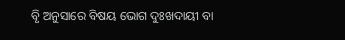ବୃି ଅନୁସାରେ ବିଷୟ ଭୋଗ ଦୁଃଖଦାୟୀ ବା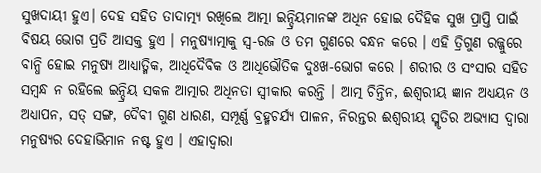ସୁଖଦାୟୀ ହୁଏ। ଦେହ ସହିତ ତାଦାତ୍ମ୍ୟ ରଖିଲେ ଆତ୍ମା ଇନ୍ଦ୍ରିୟମାନଙ୍କ ଅଧିନ ହୋଇ ଦୈହିକ ସୁଖ ପ୍ରାପ୍ତି ପାଇଁ ବିଷୟ ଭୋଗ ପ୍ରତି ଆସକ୍ତ ହୁଏ । ମନୁଷ୍ୟାତ୍ମାକୁ ସ୍ୱ-ରଜ ଓ ତମ ଗୁଣରେ ବନ୍ଧନ କରେ । ଏହି ତ୍ରିଗୁଣ ରଜ୍ଜୁରେ ବାନ୍ଧି ହୋଇ ମନୁଷ୍ୟ ଆଧ୍ୟାତ୍ମିକ, ଆଧିଦୈବିକ ଓ ଆଧିଭୌତିକ ଦୁଃଖ-ଭୋଗ କରେ । ଶରୀର ଓ ସଂସାର ସହିତ ସମ୍ବନ୍ଧ ନ ରହିଲେ ଇନ୍ଦ୍ରିୟ ସକଳ ଆତ୍ମାର ଅଧିନତା ସ୍ବୀକାର କରନ୍ତି । ଆତ୍ମ ଚିନ୍ତିନ, ଈଶ୍ୱରୀୟ ଜ୍ଞାନ ଅଧ୍ୟୟନ ଓ ଅଧ୍ୟାପନ, ସତ୍ ସଙ୍ଗ, ଦୈବୀ ଗୁଣ ଧାରଣ, ସମ୍ପୂର୍ଣ୍ଣ ବ୍ରହ୍ମଚର୍ଯ୍ୟ ପାଳନ, ନିରନ୍ତର ଈଶ୍ୱରୀୟ ସ୍ମୃତିର ଅଭ୍ୟାସ ଦ୍ୱାରା ମନୁଷ୍ୟର ଦେହାଭିମାନ ନଷ୍ଟ ହୁଏ । ଏହାଦ୍ୱାରା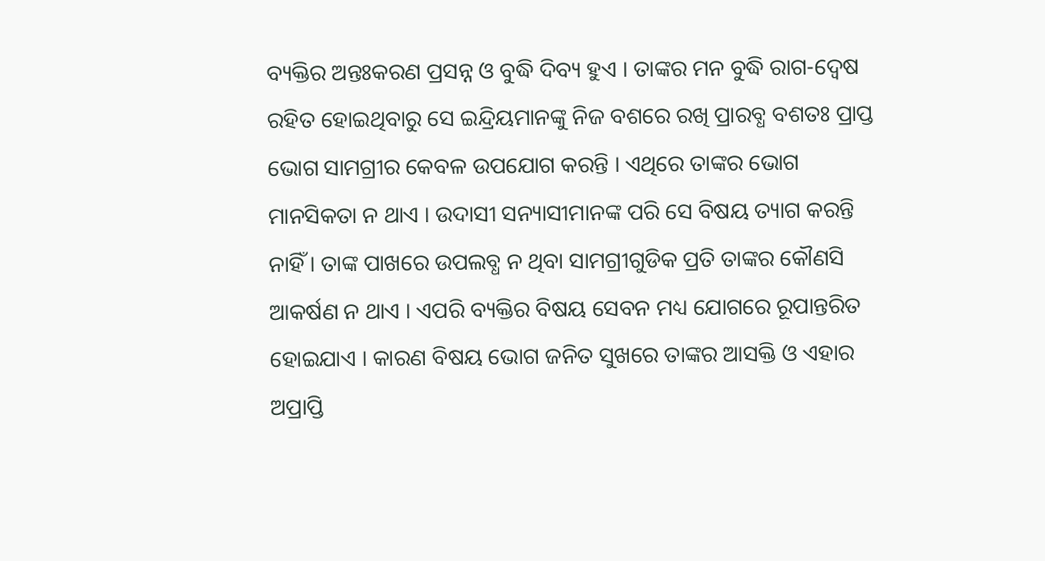ବ୍ୟକ୍ତିର ଅନ୍ତଃକରଣ ପ୍ରସନ୍ନ ଓ ବୁଦ୍ଧି ଦିବ୍ୟ ହୁଏ । ତାଙ୍କର ମନ ବୁଦ୍ଧି ରାଗ-ଦ୍ୱେଷ ରହିତ ହୋଇଥିବାରୁ ସେ ଇନ୍ଦ୍ରିୟମାନଙ୍କୁ ନିଜ ବଶରେ ରଖି ପ୍ରାରବ୍ଧ ବଶତଃ ପ୍ରାପ୍ତ ଭୋଗ ସାମଗ୍ରୀର କେବଳ ଉପଯୋଗ କରନ୍ତି । ଏଥିରେ ତାଙ୍କର ଭୋଗ ମାନସିକତା ନ ଥାଏ । ଉଦାସୀ ସନ୍ୟାସୀମାନଙ୍କ ପରି ସେ ବିଷୟ ତ୍ୟାଗ କରନ୍ତି ନାହିଁ । ତାଙ୍କ ପାଖରେ ଉପଲବ୍ଧ ନ ଥିବା ସାମଗ୍ରୀଗୁଡିକ ପ୍ରତି ତାଙ୍କର କୌଣସି ଆକର୍ଷଣ ନ ଥାଏ । ଏପରି ବ୍ୟକ୍ତିର ବିଷୟ ସେବନ ମଧ୍ୟ ଯୋଗରେ ରୂପାନ୍ତରିତ ହୋଇଯାଏ । କାରଣ ବିଷୟ ଭୋଗ ଜନିତ ସୁଖରେ ତାଙ୍କର ଆସକ୍ତି ଓ ଏହାର ଅପ୍ରାପ୍ତି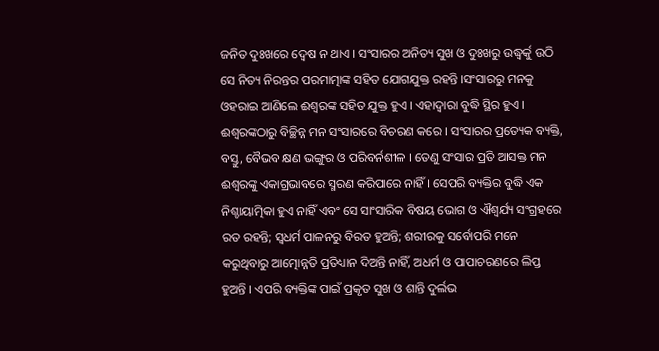ଜନିତ ଦୁଃଖରେ ଦ୍ୱେଷ ନ ଥାଏ । ସଂସାରର ଅନିତ୍ୟ ସୁଖ ଓ ଦୁଃଖରୁ ଉଦ୍ଧ୍ୱର୍କୁ ଉଠି ସେ ନିତ୍ୟ ନିରନ୍ତର ପରମାତ୍ମାଙ୍କ ସହିତ ଯୋଗଯୁକ୍ତ ରହନ୍ତି ।ସଂସାରରୁ ମନକୁ ଓହରାଇ ଆଣିଲେ ଈଶ୍ୱରଙ୍କ ସହିତ ଯୁକ୍ତ ହୁଏ । ଏହାଦ୍ୱାରା ବୁଦ୍ଧି ସ୍ଥିର ହୁଏ । ଈଶ୍ୱରଙ୍କଠାରୁ ବିଚ୍ଛିନ୍ନ ମନ ସଂସାରରେ ବିଚରଣ କରେ । ସଂସାରର ପ୍ରତ୍ୟେକ ବ୍ୟକ୍ତି, ବସ୍ତୁ, ବୈଭବ କ୍ଷଣ ଭଙ୍ଗୁର ଓ ପରିବର୍ନଶୀଳ । ତେଣୁ ସଂସାର ପ୍ରତି ଆସକ୍ତ ମନ ଈଶ୍ୱରଙ୍କୁ ଏକାଗ୍ରଭାବରେ ସ୍ମରଣ କରିପାରେ ନାହିଁ । ସେପରି ବ୍ୟକ୍ତିର ବୁଦ୍ଧି ଏକ ନିଶ୍ଚାୟାତ୍ମିକା ହୁଏ ନାହିଁ ଏବଂ ସେ ସାଂସାରିକ ବିଷୟ ଭୋଗ ଓ ଐଶ୍ୱର୍ଯ୍ୟ ସଂଗ୍ରହରେ ରତ ରହନ୍ତି; ସ୍ବଧର୍ମ ପାଳନରୁ ବିରତ ହୁଅନ୍ତି; ଶରୀରକୁ ସର୍ବୋପରି ମନେ କରୁଥିବାରୁ ଆତ୍ମୋନ୍ନତି ପ୍ରତିଧ୍ୟାନ ଦିଅନ୍ତି ନାହିଁ, ଅଧର୍ମ ଓ ପାପାଚରଣରେ ଲିପ୍ତ ହୁଅନ୍ତି । ଏପରି ବ୍ୟକ୍ତିଙ୍କ ପାଇଁ ପ୍ରକୃତ ସୁଖ ଓ ଶାନ୍ତି ଦୁର୍ଲଭ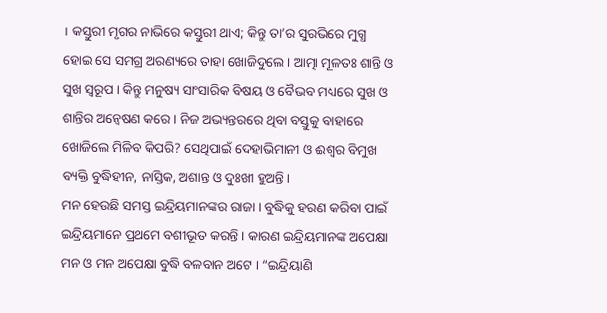। କସ୍ତୁରୀ ମୃଗର ନାଭିରେ କସ୍ତୁରୀ ଥାଏ; କିନ୍ତୁ ତା’ର ସୁରଭିରେ ମୁଗ୍ଧ ହୋଇ ସେ ସମଗ୍ର ଅରଣ୍ୟରେ ତାହା ଖୋଜିଦୁଲେ । ଆତ୍ମା ମୂଳତଃ ଶାନ୍ତି ଓ ସୁଖ ସ୍ବରୂପ । କିନ୍ତୁ ମନୁଷ୍ୟ ସାଂସାରିକ ବିଷୟ ଓ ବୈଭବ ମଧ୍ୟରେ ସୁଖ ଓ ଶାନ୍ତିର ଅନ୍ୱେଷଣ କରେ । ନିଜ ଅଭ୍ୟନ୍ତରରେ ଥିବା ବସ୍ତୁକୁ ବାହାରେ ଖୋଜିଲେ ମିଳିବ କିପରି? ସେଥିପାଇଁ ଦେହାଭିମାନୀ ଓ ଈଶ୍ୱର ବିମୁଖ ବ୍ୟକ୍ତି ବୁଦ୍ଧିହୀନ, ନାସ୍ତିକ, ଅଶାନ୍ତ ଓ ଦୁଃଖୀ ହୁଅନ୍ତି ।
ମନ ହେଉଛି ସମସ୍ତ ଇନ୍ଦ୍ରିୟମାନଙ୍କର ରାଜା । ବୁଦ୍ଧିକୁ ହରଣ କରିବା ପାଇଁ ଇନ୍ଦ୍ରିୟମାନେ ପ୍ରଥମେ ବଶୀଭୂତ କରନ୍ତି । କାରଣ ଇନ୍ଦ୍ରିୟମାନଙ୍କ ଅପେକ୍ଷା ମନ ଓ ମନ ଅପେକ୍ଷା ବୁଦ୍ଧି ବଳବାନ ଅଟେ । “ଇନ୍ଦ୍ରିୟାଣି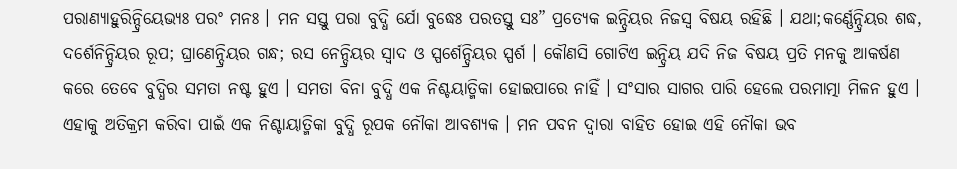ପରାଣ୍ୟାହୁରିନ୍ଦ୍ରିୟେଭ୍ୟଃ ପରଂ ମନଃ । ମନ ସସ୍ତୁ ପରା ବୁଦ୍ଧି ର୍ଯୋ ବୁଦ୍ଧେଃ ପରତସ୍ତୁ ସଃ” ପ୍ରତ୍ୟେକ ଇନ୍ଦ୍ରିୟର ନିଜସ୍ବ ବିଷୟ ରହିଛି । ଯଥା;କର୍ଣ୍ଣେନ୍ଦ୍ରିୟର ଶଦ୍ଧ, ଦର୍ଶେନିନ୍ଦ୍ରିୟର ରୂପ; ଘ୍ରାଣେନ୍ଦ୍ରିୟର ଗନ୍ଧ; ରସ ନେନ୍ଦ୍ରିୟର ସ୍ବାଦ ଓ ସ୍ପର୍ଶେନ୍ଦ୍ରିୟର ସ୍ପର୍ଶ । କୌଣସି ଗୋଟିଏ ଇନ୍ଦ୍ରିୟ ଯଦି ନିଜ ବିଷୟ ପ୍ରତି ମନକୁ ଆକର୍ଷଣ କରେ ତେବେ ବୁଦ୍ଧିର ସମତା ନଷ୍ଟ ହୁଏ । ସମତା ବିନା ବୁଦ୍ଧି ଏକ ନିଶ୍ଚୟାତ୍ମିକା ହୋଇପାରେ ନାହିଁ । ସଂସାର ସାଗର ପାରି ହେଲେ ପରମାତ୍ମା ମିଳନ ହୁଏ । ଏହାକୁ ଅତିକ୍ରମ କରିବା ପାଇଁ ଏକ ନିଶ୍ଚାୟାତ୍ମିକା ବୁଦ୍ଧି ରୂପକ ନୌକା ଆବଶ୍ୟକ । ମନ ପବନ ଦ୍ୱାରା ବାହିତ ହୋଇ ଏହି ନୌକା ଭବ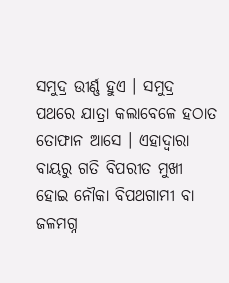ସମୁଦ୍ର ଉୀର୍ଣ୍ଣ ହୁଏ । ସମୁଦ୍ର ପଥରେ ଯାତ୍ରା କଲାବେଳେ ହଠାତ ତୋଫାନ ଆସେ । ଏହାଦ୍ୱାରା ବାୟରୁ ଗତି ବିପରୀତ ମୁଖୀ ହୋଇ ନୌକା ବିପଥଗାମୀ ବା ଜଳମଗ୍ନ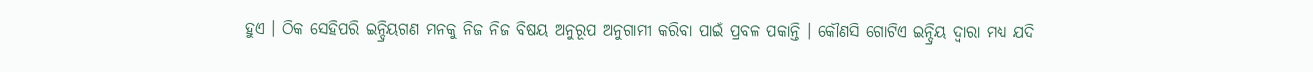ହୁଏ । ଠିକ ସେହିପରି ଇନ୍ଦ୍ରିୟଗଣ ମନକୁ ନିଜ ନିଜ ବିଷୟ ଅନୁରୂପ ଅନୁଗାମୀ କରିବା ପାଇଁ ପ୍ରବଳ ପକାନ୍ତି । କୌଣସି ଗୋଟିଏ ଇନ୍ଦ୍ରିୟ ଦ୍ୱାରା ମଧ୍ୟ ଯଦି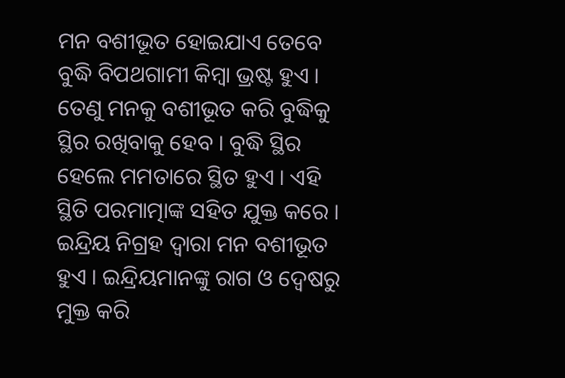ମନ ବଶୀଭୂତ ହୋଇଯାଏ ତେବେ ବୁଦ୍ଧି ବିପଥଗାମୀ କିମ୍ବା ଭ୍ରଷ୍ଟ ହୁଏ । ତେଣୁ ମନକୁ ବଶୀଭୂତ କରି ବୁଦ୍ଧିକୁ ସ୍ଥିର ରଖିବାକୁ ହେବ । ବୁଦ୍ଧି ସ୍ଥିର ହେଲେ ମମତାରେ ସ୍ଥିତ ହୁଏ । ଏହି ସ୍ଥିତି ପରମାତ୍ମାଙ୍କ ସହିତ ଯୁକ୍ତ କରେ । ଇନ୍ଦ୍ରିୟ ନିଗ୍ରହ ଦ୍ୱାରା ମନ ବଶୀଭୂତ ହୁଏ । ଇନ୍ଦ୍ରିୟମାନଙ୍କୁ ରାଗ ଓ ଦ୍ୱେଷରୁ ମୁକ୍ତ କରି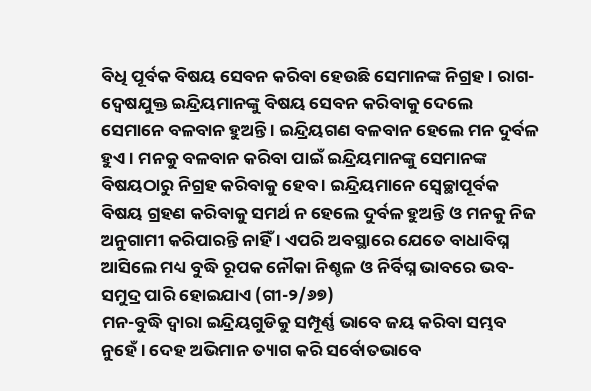ବିଧି ପୂର୍ବକ ବିଷୟ ସେବନ କରିବା ହେଉଛି ସେମାନଙ୍କ ନିଗ୍ରହ । ରାଗ-ଦ୍ୱେଷଯୁକ୍ତ ଇନ୍ଦ୍ରିୟମାନଙ୍କୁ ବିଷୟ ସେବନ କରିବାକୁ ଦେଲେ ସେମାନେ ବଳବାନ ହୁଅନ୍ତି । ଇନ୍ଦ୍ରିୟଗଣ ବଳବାନ ହେଲେ ମନ ଦୁର୍ବଳ ହୁଏ । ମନକୁ ବଳବାନ କରିବା ପାଇଁ ଇନ୍ଦ୍ରିୟମାନଙ୍କୁ ସେମାନଙ୍କ ବିଷୟଠାରୁ ନିଗ୍ରହ କରିବାକୁ ହେବ । ଇନ୍ଦ୍ରିୟମାନେ ସ୍ବେଚ୍ଛାପୂର୍ବକ ବିଷୟ ଗ୍ରହଣ କରିବାକୁ ସମର୍ଥ ନ ହେଲେ ଦୁର୍ବଳ ହୁଅନ୍ତି ଓ ମନକୁ ନିଜ ଅନୁଗାମୀ କରିପାରନ୍ତି ନାହିଁ । ଏପରି ଅବସ୍ଥାରେ ଯେତେ ବାଧାବିଘ୍ନ ଆସିଲେ ମଧ୍ୟ ବୁଦ୍ଧି ରୂପକ ନୌକା ନିଶ୍ଚଳ ଓ ନିର୍ବିଘ୍ନ ଭାବରେ ଭବ-ସମୁଦ୍ର ପାରି ହୋଇଯାଏ (ଗୀ-୨/୬୭)
ମନ-ବୁଦ୍ଧି ଦ୍ୱାରା ଇନ୍ଦ୍ରିୟଗୁଡିକୁ ସମ୍ପୂର୍ଣ୍ଣ ଭାବେ ଜୟ କରିବା ସମ୍ଭବ ନୁହେଁ । ଦେହ ଅଭିମାନ ତ୍ୟାଗ କରି ସର୍ବୋତଭାବେ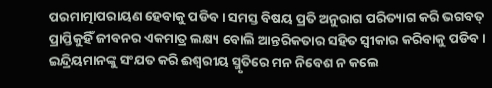ପରମାତ୍ମାପରାୟଣ ହେବାକୁ ପଡିବ । ସମସ୍ତ ବିଷୟ ପ୍ରତି ଅନୁରାଗ ପରିତ୍ୟାଗ କରି ଭଗବତ୍ ପ୍ରାପ୍ତିକୁହିଁ ଜୀବନର ଏକମାତ୍ର ଲକ୍ଷ୍ୟ ବୋଲି ଆନ୍ତରିକତାର ସହିତ ସ୍ବୀକାର କରିବାକୁ ପଡିବ । ଇନ୍ଦ୍ରିୟମାନଙ୍କୁ ସଂଯତ କରି ଈଶ୍ୱରୀୟ ସ୍ମୃତିରେ ମନ ନିବେଶ ନ କଲେ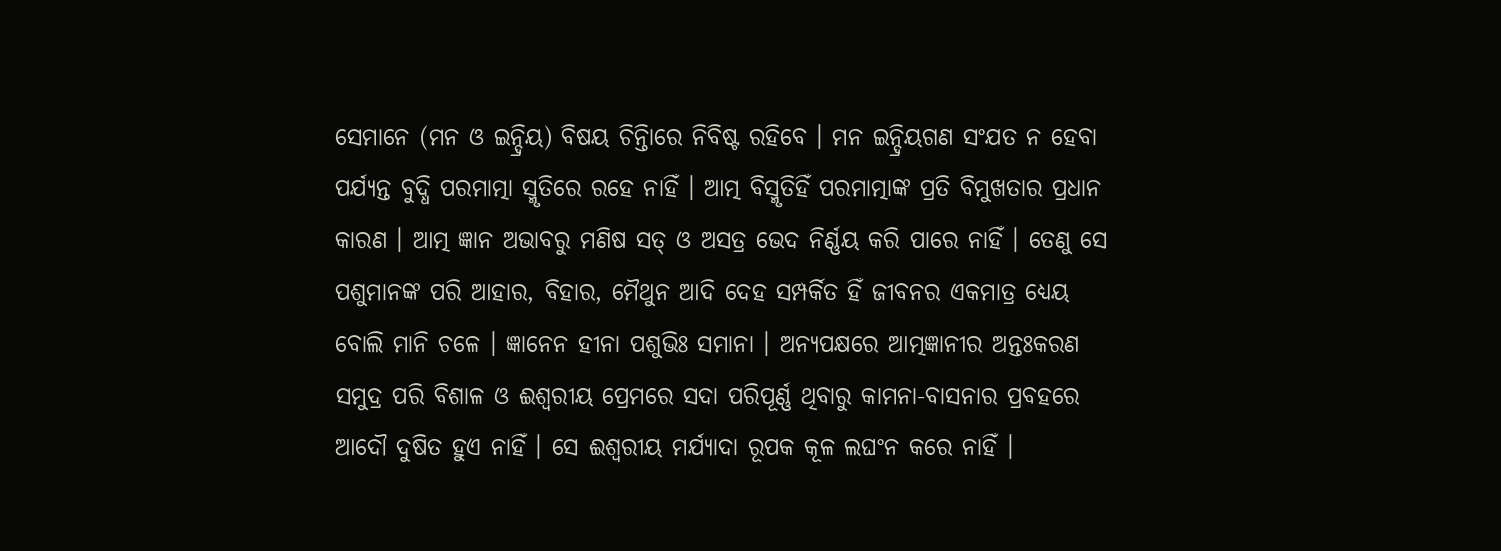ସେମାନେ (ମନ ଓ ଇନ୍ଦ୍ରିୟ) ବିଷୟ ଚିନ୍ତିାରେ ନିବିଷ୍ଟ ରହିବେ । ମନ ଇନ୍ଦ୍ରିୟଗଣ ସଂଯତ ନ ହେବା ପର୍ଯ୍ୟନ୍ତ ବୁଦ୍ଧି ପରମାତ୍ମା ସ୍ମୃତିରେ ରହେ ନାହିଁ । ଆତ୍ମ ବିସ୍ମୃତିହିଁ ପରମାତ୍ମାଙ୍କ ପ୍ରତି ବିମୁଖତାର ପ୍ରଧାନ କାରଣ । ଆତ୍ମ ଜ୍ଞାନ ଅଭାବରୁ ମଣିଷ ସତ୍ ଓ ଅସତ୍ର ଭେଦ ନିର୍ଣ୍ଣୟ କରି ପାରେ ନାହିଁ । ତେଣୁ ସେ ପଶୁମାନଙ୍କ ପରି ଆହାର, ବିହାର, ମୈଥୁନ ଆଦି ଦେହ ସମ୍ପର୍କିତ ହିଁ ଜୀବନର ଏକମାତ୍ର ଧ୍ୟେୟ ବୋଲି ମାନି ଚଳେ । ଜ୍ଞାନେନ ହୀନା ପଶୁଭିଃ ସମାନା । ଅନ୍ୟପକ୍ଷରେ ଆତ୍ମଜ୍ଞାନୀର ଅନ୍ତଃକରଣ ସମୁଦ୍ର ପରି ବିଶାଳ ଓ ଈଶ୍ୱରୀୟ ପ୍ରେମରେ ସଦା ପରିପୂର୍ଣ୍ଣ ଥିବାରୁ କାମନା-ବାସନାର ପ୍ରବହରେ ଆଦୌ ଦୁଷିତ ହୁଏ ନାହିଁ । ସେ ଈଶ୍ୱରୀୟ ମର୍ଯ୍ୟାଦା ରୂପକ କୂଳ ଲଘଂନ କରେ ନାହିଁ ।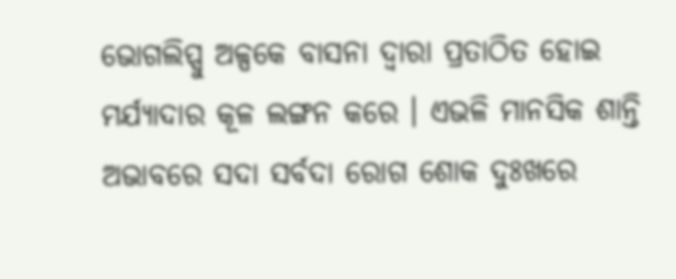ଭୋଗଲିପ୍ସୁ ଅଳ୍ପକେ ବାସନା ଦ୍ୱାରା ପ୍ରତାଠିତ ହୋଇ ମର୍ଯ୍ୟାଦାର କୂଳ ଲଙ୍ଗନ କରେ । ଏଭଳି ମାନସିକ ଶାନ୍ତି ଅଭାବରେ ସଦା ସର୍ବଦା ରୋଗ ଶୋକ ଦୁଃଖରେ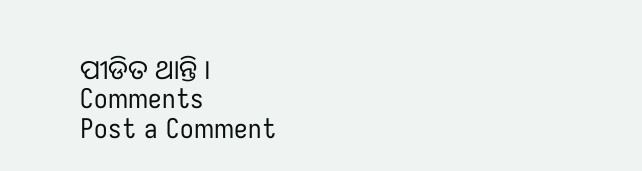ପୀଡିତ ଥାନ୍ତି ।
Comments
Post a Comment